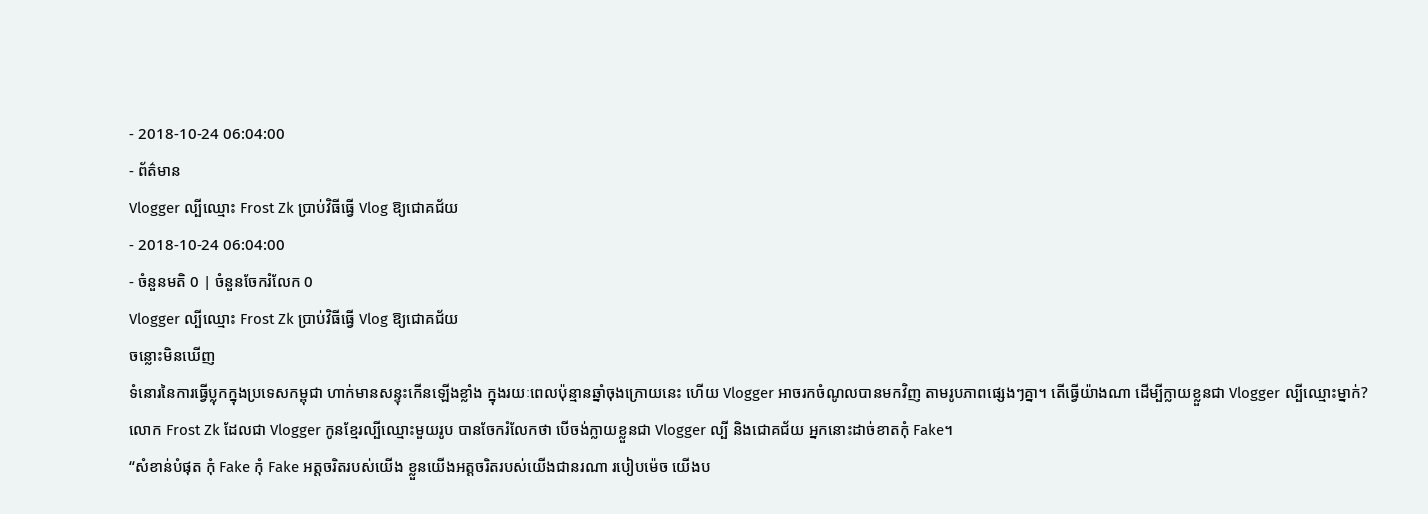- 2018-10-24 06:04:00
- ព័ត៌មាន
Vlogger ល្បីឈ្មោះ Frost Zk ប្រាប់វិធីធ្វើ Vlog ឱ្យជោគជ័យ
- 2018-10-24 06:04:00
- ចំនួនមតិ 0 | ចំនួនចែករំលែក 0
Vlogger ល្បីឈ្មោះ Frost Zk ប្រាប់វិធីធ្វើ Vlog ឱ្យជោគជ័យ
ចន្លោះមិនឃើញ
ទំនោរនៃការធ្វើប្លុកក្នុងប្រទេសកម្ពុជា ហាក់មានសន្ទុះកើនឡើងខ្លាំង ក្នុងរយៈពេលប៉ុន្មានឆ្នាំចុងក្រោយនេះ ហើយ Vlogger អាចរកចំណូលបានមកវិញ តាមរូបភាពផ្សេងៗគ្នា។ តើធ្វើយ៉ាងណា ដើម្បីក្លាយខ្លួនជា Vlogger ល្បីឈ្មោះម្នាក់?
លោក Frost Zk ដែលជា Vlogger កូនខ្មែរល្បីឈ្មោះមួយរូប បានចែករំលែកថា បើចង់ក្លាយខ្លួនជា Vlogger ល្បី និងជោគជ័យ អ្នកនោះដាច់ខាតកុំ Fake។
“សំខាន់បំផុត កុំ Fake កុំ Fake អត្តចរិតរបស់យើង ខ្លួនយើងអត្តចរិតរបស់យើងជានរណា របៀបម៉េច យើងប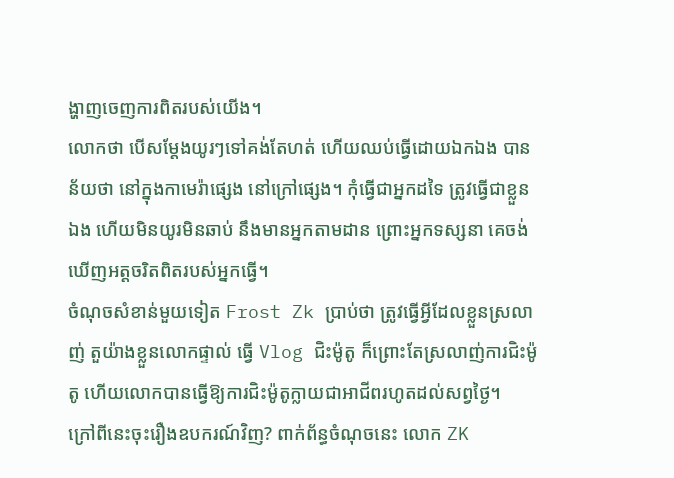ង្ហាញចេញការពិតរបស់យើង។
លោកថា បើសម្ដែងយូរៗទៅគង់តែហត់ ហើយឈប់ធ្វើដោយឯកឯង បានន័យថា នៅក្នុងកាមេរ៉ាផ្សេង នៅក្រៅផ្សេង។ កុំធ្វើជាអ្នកដទៃ ត្រូវធ្វើជាខ្លួនឯង ហើយមិនយូរមិនឆាប់ នឹងមានអ្នកតាមដាន ព្រោះអ្នកទស្សនា គេចង់ឃើញអត្តចរិតពិតរបស់អ្នកធ្វើ។
ចំណុចសំខាន់មួយទៀត Frost Zk ប្រាប់ថា ត្រូវធ្វើអ្វីដែលខ្លួនស្រលាញ់ តួយ៉ាងខ្លួនលោកផ្ទាល់ ធ្វើ Vlog ជិះម៉ូតូ ក៏ព្រោះតែស្រលាញ់ការជិះម៉ូតូ ហើយលោកបានធ្វើឱ្យការជិះម៉ូតូក្លាយជាអាជីពរហូតដល់សព្វថ្ងៃ។
ក្រៅពីនេះចុះរឿងឧបករណ៍វិញ? ពាក់ព័ន្ធចំណុចនេះ លោក ZK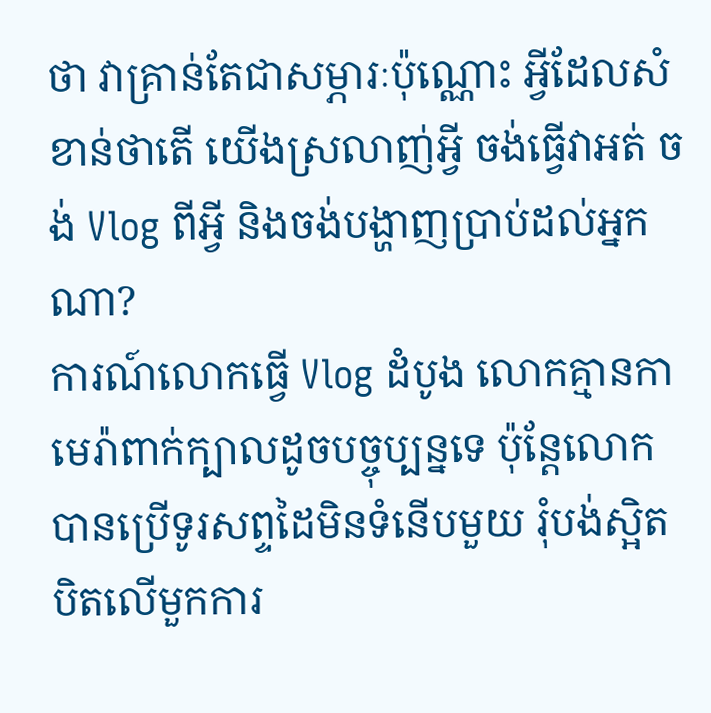ថា វាគ្រាន់តែជាសម្ភារៈប៉ុណ្ណោះ អ្វីដែលសំខាន់ថាតើ យើងស្រលាញ់អ្វី ចង់ធ្វើវាអត់ ចង់ Vlog ពីអ្វី និងចង់បង្ហាញប្រាប់ដល់អ្នកណា?
ការណ៍លោកធ្វើ Vlog ដំបូង លោកគ្មានកាមេរ៉ាពាក់ក្បាលដូចបច្ចុប្បន្នទេ ប៉ុន្តែលោកបានប្រើទូរសព្ទដៃមិនទំនើបមួយ រុំបង់ស្អិតបិតលើមួកការ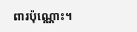ពារប៉ុណ្ណោះ។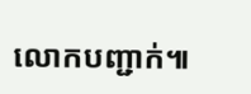លោកបញ្ជាក់៕